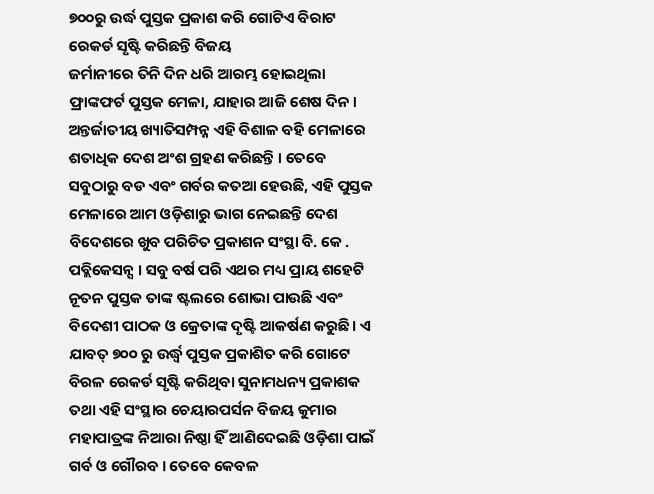୭୦୦ରୁ ଉର୍ଦ୍ଧ ପୁସ୍ତକ ପ୍ରକାଶ କରି ଗୋଟିଏ ବିରାଟ ରେକର୍ଡ ସୃଷ୍ଟି କରିଛନ୍ତି ବିଜୟ
ଜର୍ମାନୀରେ ତିନି ଦିନ ଧରି ଆରମ୍ଭ ହୋଇଥିଲା ଫ୍ରାଙ୍କଫର୍ଟ ପୁସ୍ତକ ମେଳା, ଯାହାର ଆଜି ଶେଷ ଦିନ । ଅନ୍ତର୍ଜାତୀୟ ଖ୍ୟାତିସମ୍ପନ୍ନ ଏହି ବିଶାଳ ବହି ମେଳାରେ ଶତାଧିକ ଦେଶ ଅଂଶ ଗ୍ରହଣ କରିଛନ୍ତି । ତେବେ ସବୁଠାରୁ ବଡ ଏବଂ ଗର୍ବର କତଆ ହେଉଛି, ଏହି ପୁସ୍ତକ ମେଳାରେ ଆମ ଓଡ଼ିଶାରୁ ଭାଗ ନେଇଛନ୍ତି ଦେଶ ବିଦେଶରେ ଖୁବ ପରିଚିତ ପ୍ରକାଶନ ସଂସ୍ଥା ବି. କେ . ପବ୍ଲିକେସନ୍ସ । ସବୁ ବର୍ଷ ପରି ଏଥର ମଧ୍ୟ ପ୍ରାୟ ଶହେଟି ନୂତନ ପୁସ୍ତକ ତାଙ୍କ ଷ୍ଟଲରେ ଶୋଭା ପାଉଛି ଏବଂ ବିଦେଶୀ ପାଠକ ଓ କ୍ରେତାଙ୍କ ଦୃଷ୍ଟି ଆକର୍ଷଣ କରୁଛି। ଏ ଯାବତ୍ ୭୦୦ ରୁ ଉର୍ଦ୍ଧ୍ବ ପୁସ୍ତକ ପ୍ରକାଶିତ କରି ଗୋଟେ ବିରଳ ରେକର୍ଡ ସୃଷ୍ଟି କରିଥିବା ସୁନାମଧନ୍ୟ ପ୍ରକାଶକ ତଥା ଏହି ସଂସ୍ଥାର ଚେୟାରପର୍ସନ ବିଜୟ କୁମାର ମହାପାତ୍ରଙ୍କ ନିଆରା ନିଷ୍ଠା ହିଁ ଆଣିଦେଇଛି ଓଡ଼ିଶା ପାଇଁ ଗର୍ବ ଓ ଗୌରବ । ତେବେ କେବଳ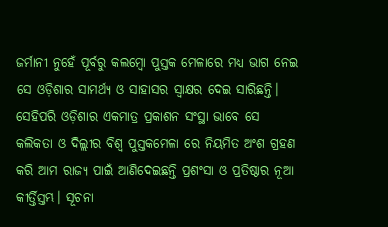ଜର୍ମାନୀ ନୁହେଁ ପୂର୍ବରୁ କଲମ୍ବୋ ପୁସ୍ତକ ମେଳାରେ ମଧ୍ଯ ଭାଗ ନେଇ ସେ ଓଡ଼ିଶାର ସାମର୍ଥ୍ୟ ଓ ସାହାସର ସ୍ୱାକ୍ଷର ଦେଇ ସାରିଛନ୍ତି। ସେହିପରି ଓଡ଼ିଶାର ଏକମାତ୍ର ପ୍ରକାଶନ ସଂସ୍ଥା ଭାବେ ସେ କଲିକତା ଓ ଦିଲ୍ଲୀର ବିଶ୍ୱ ପୁସ୍ତକମେଳା ରେ ନିୟମିତ ଅଂଶ ଗ୍ରହଣ କରି ଆମ ରାଜ୍ୟ ପାଇଁ ଆଣିଦେଇଛନ୍ତି ପ୍ରଶଂସା ଓ ପ୍ରତିଷ୍ଠାର ନୂଆ କୀର୍ତ୍ତିସ୍ତମ୍ଭ। ସୂଚନା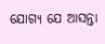ଯୋଗ୍ୟ ଯେ ଆସନ୍ତା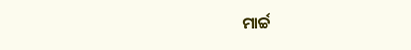ମାର୍ଚ୍ଚ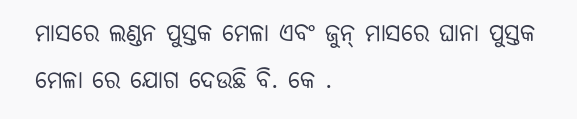ମାସରେ ଲଣ୍ଡନ ପୁସ୍ତକ ମେଳା ଏବଂ ଜୁନ୍ ମାସରେ ଘାନା ପୁସ୍ତକ ମେଳା ରେ ଯୋଗ ଦେଉଛି ବି. କେ .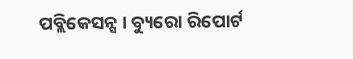ପବ୍ଲିକେସନ୍ସ । ବ୍ୟୁରୋ ରିପୋର୍ଟ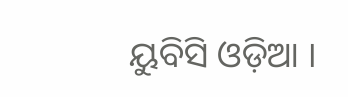ୟୁବିସି ଓଡ଼ିଆ ।